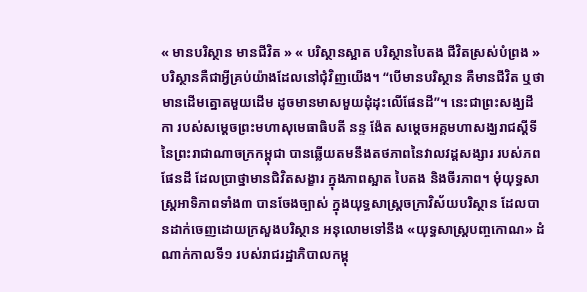« មានបរិស្ថាន មានជីវិត » « បរិស្ថានស្អាត បរិស្ថានបៃតង ជីវិតស្រស់បំព្រង »
បរិស្ថានគឺជាអ្វីគ្រប់យ៉ាងដែលនៅជុំវិញយើង។ “បេីមានបរិស្ថាន គឺមានជីវិត ឬថាមានដេីមត្នោតមួយដេីម ដូចមានមាសមួយដុំដុះលេីផែនដី”។ នេះជាព្រះសង្ឃដីកា របស់សម្តេចព្រះមហាសុមេធាធិបតី នន្ទ ង៉ែត សម្តេចអគ្គមហាសង្ឃរាជស្តីទីនៃព្រះរាជាណាចក្រកម្ពុជា បានឆ្លើយតមនឹងតថភាពនៃវាលវដ្តសង្សារ របស់ភពផែនដី ដែលប្រាថ្នាមានជិវិតសង្ខារ ក្នុងភាពស្អាត បៃតង និងចីរភាព។ មុំយុទ្ធសាស្រ្តអាទិភាពទាំង៣ បានចែងច្បាស់ ក្នុងយុទ្ធសាស្រ្តចក្រាវិស័យបរិស្ថាន ដែលបានដាក់ចេញដោយក្រសួងបរិស្ថាន អនុលោមទៅនឹង «យុទ្ធសាស្រ្តបញ្ចកោណ» ដំណាក់កាលទី១ របស់រាជរដ្ឋាភិបាលកម្ពុ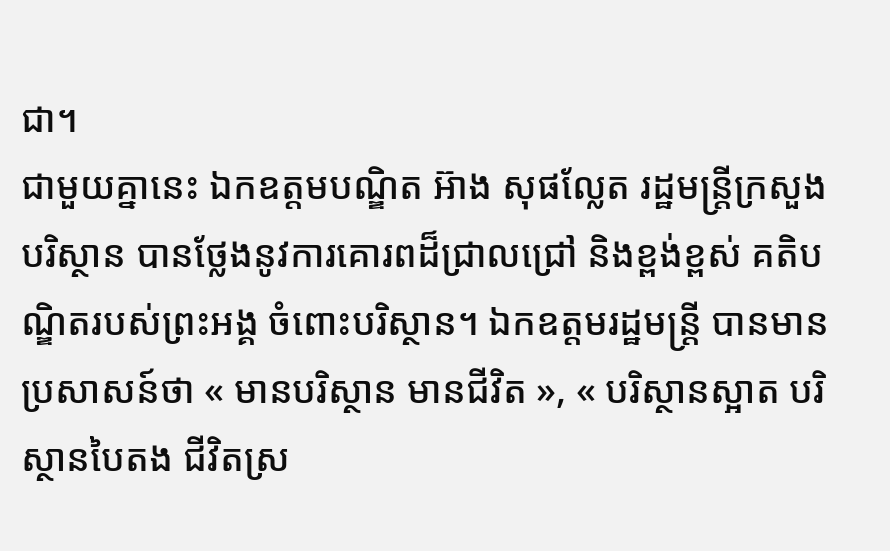ជា។
ជាមួយគ្នានេះ ឯកឧត្តមបណ្ឌិត អ៊ាង សុផល្លែត រដ្ឋមន្រ្តីក្រសួងបរិស្ថាន បានថ្លែងនូវការគោរពដ៏ជ្រាលជ្រៅ និងខ្ពង់ខ្ពស់ គតិបណ្ឌិតរបស់ព្រះអង្គ ចំពោះបរិស្ថាន។ ឯកឧត្តមរដ្ឋមន្រ្តី បានមានប្រសាសន៍ថា « មានបរិស្ថាន មានជីវិត », « បរិស្ថានស្អាត បរិស្ថានបៃតង ជីវិតស្រ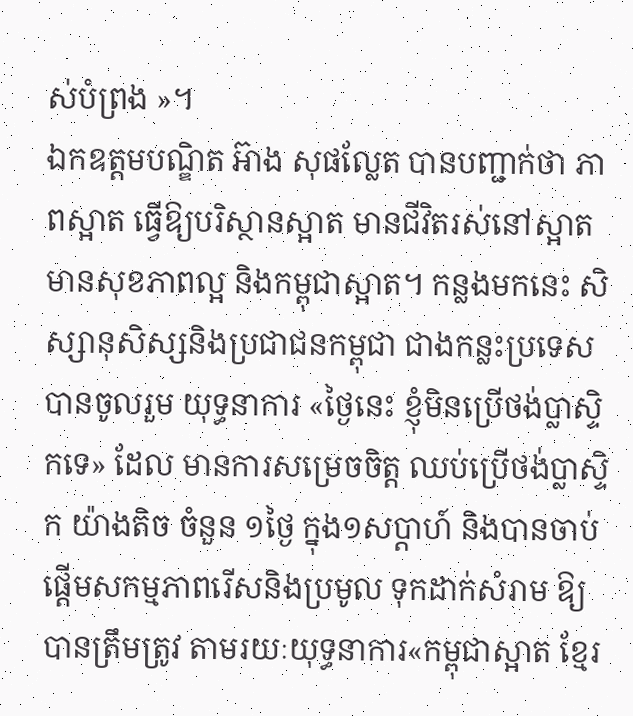ស់បំព្រង »។
ឯកឧត្តមបណ្ឌិត អ៊ាង សុផល្លែត បានបញ្ជាក់ថា ភាពស្អាត ធ្វើឱ្យបរិស្ថានស្អាត មានជីវិតរស់នៅស្អាត មានសុខភាពល្អ និងកម្ពុជាស្អាត។ កន្លងមកនេះ សិស្សានុសិស្សនិងប្រជាជនកម្ពុជា ជាងកន្លះប្រទេសបានចូលរួម យុទ្ធនាការ «ថ្ងៃនេះ ខ្ញុំមិនប្រើថង់ប្លាស្ទិកទេ» ដែល មានការសម្រេចចិត្ត ឈប់ប្រើថង់ប្លាស្ទិក យ៉ាងតិច ចំនួន ១ថ្ងៃ ក្នុង១សប្តាហ៍ និងបានចាប់ផ្តើមសកម្មភាពរើសនិងប្រមូល ទុកដាក់សំរាម ឱ្យបានត្រឹមត្រូវ តាមរយៈយុទ្ធនាការ«កម្ពុជាស្អាត ខ្មែរ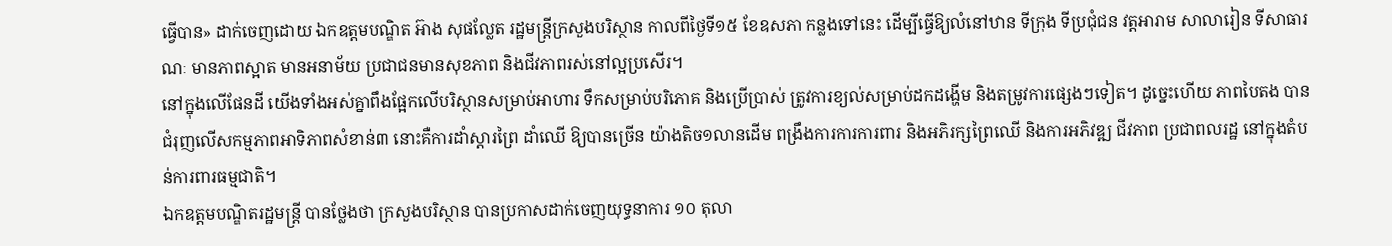ធ្វើបាន» ដាក់ចេញដោយ ឯកឧត្តមបណ្ឌិត អ៊ាង សុផល្លែត រដ្ឋមន្រ្តីក្រសួងបរិស្ថាន កាលពីថ្ងៃទី១៥ ខែឧសភា កន្លងទៅនេះ ដើម្បីធ្វើឱ្យលំនៅឋាន ទីក្រុង ទីប្រជុំជន វត្តអារាម សាលារៀន ទីសាធារណៈ មានភាពស្អាត មានអនាម័យ ប្រជាជនមានសុខភាព និងជីវភាពរស់នៅល្អប្រសើរ។
នៅក្នុងលើផែនដី យើងទាំងអស់គ្នាពឹងផ្អែកលើបរិស្ថានសម្រាប់អាហារ ទឹកសម្រាប់បរិភោគ និងប្រើប្រាស់ ត្រូវការខ្យល់សម្រាប់ដកដង្ហើម និងតម្រូវការផ្សេងៗទៀត។ ដូច្នេះហើយ ភាពបៃតង បានជំរុញលើសកម្មភាពអាទិភាពសំខាន់៣ នោះគឺការដាំស្តារព្រៃ ដាំឈើ ឱ្យបានច្រើន យ៉ាងតិច១លានដើម ពង្រឹងការការការពារ និងអភិរក្សព្រៃឈើ និងការអភិវឌ្ឍ ជីវភាព ប្រជាពលរដ្ឋ នៅក្នុងតំបន់ការពារធម្មជាតិ។
ឯកឧត្តមបណ្ឌិតរដ្ឋមន្ត្រី បានថ្លែងថា ក្រសួងបរិស្ថាន បានប្រកាសដាក់ចេញយុទ្ធនាការ ១០ តុលា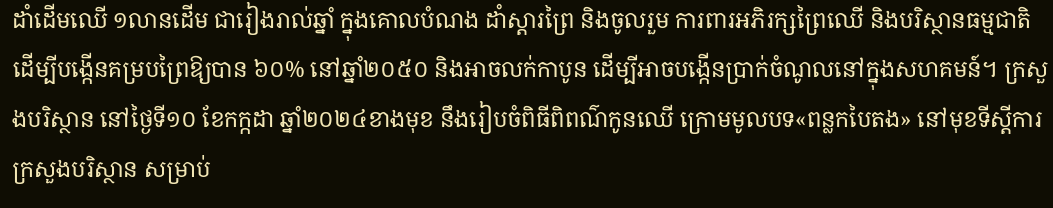ដាំដើមឈើ ១លានដើម ជារៀងរាល់ឆ្នាំ ក្នុងគោលបំណង ដាំស្តារព្រៃ និងចូលរួម ការពារអភិរក្សព្រៃឈើ និងបរិស្ថានធម្មជាតិ ដើម្បីបង្កើនគម្របព្រៃឱ្យបាន ៦០% នៅឆ្នាំ២០៥០ និងអាចលក់កាបូន ដើម្បីអាចបង្កើនប្រាក់ចំណូលនៅក្នុងសហគមន៍។ ក្រសួងបរិស្ថាន នៅថ្ងៃទី១០ ខែកក្កដា ឆ្នាំ២០២៤ខាងមុខ នឹងរៀបចំពិធីពិពណ៌កូនឈើ ក្រោមមូលបទ«ពន្លកបៃតង» នៅមុខទីស្តីការក្រសួងបរិស្ថាន សម្រាប់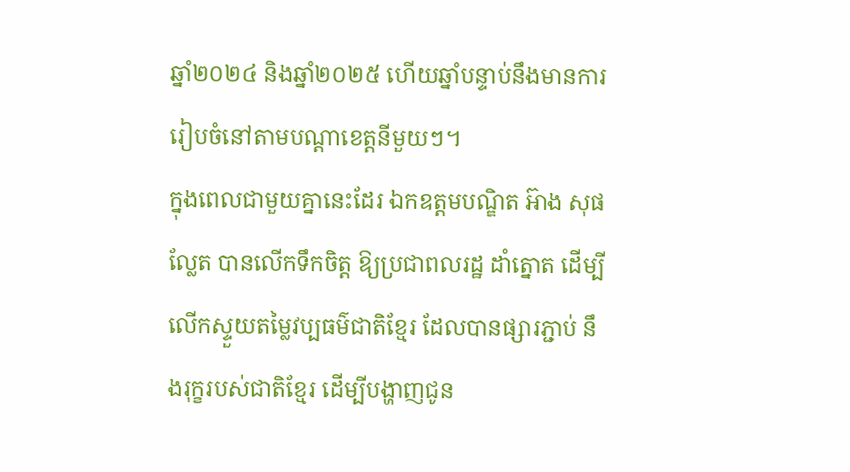ឆ្នាំ២០២៤ និងឆ្នាំ២០២៥ ហើយឆ្នាំបន្ទាប់នឹងមានការរៀបចំនៅតាមបណ្តាខេត្តនីមួយៗ។
ក្នុងពេលជាមួយគ្នានេះដែរ ឯកឧត្តមបណ្ឌិត អ៊ាង សុផល្លែត បានលើកទឹកចិត្ត ឱ្យប្រជាពលរដ្ឋ ដាំត្នោត ដើម្បីលើកស្ទួយតម្លៃវប្បធម៌ជាតិខ្មែរ ដែលបានផ្សារភ្ជាប់ នឹងរុក្ខរបស់ជាតិខ្មែរ ដើម្បីបង្ហាញជូន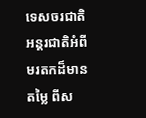ទេសចរជាតិ អន្តរជាតិអំពីមរតកដ៏មានតម្លៃ ពីស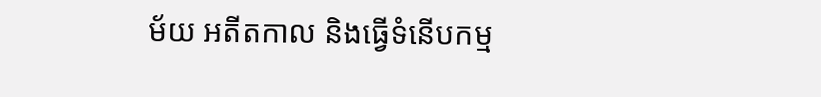ម័យ អតីតកាល និងធ្វើទំនើបកម្ម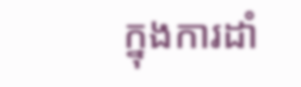ក្នុងការដាំ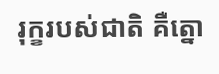រុក្ខរបស់ជាតិ គឺត្នោ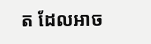ត ដែលអាច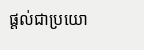ផ្តល់ជាប្រយោ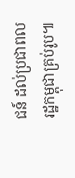ជន៍ ដល់ប្រជាពលរដ្ឋកម្ពុជាគ្រប់រូប៕